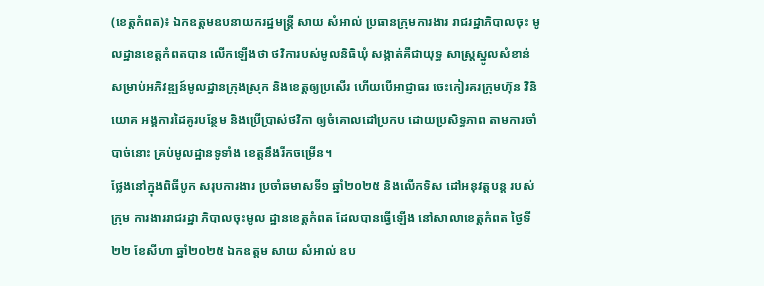(ខេត្តកំពត)៖ ឯកឧត្តមឧបនាយករដ្ឋមន្ត្រី សាយ សំអាល់ ប្រធានក្រុមការងារ រាជរដ្ឋាភិបាលចុះ មូលដ្ឋានខេត្តកំពតបាន លើកឡើងថា ថវិការបស់មូលនិធិឃុំ សង្កាត់គឺជាយុទ្ធ សាស្ត្រស្នូលសំខាន់ សម្រាប់អភិវឌ្ឍន៍មូលដ្ឋានក្រុងស្រុក និងខេត្តឲ្យប្រសើរ ហើយបើអាជ្ញាធរ ចេះកៀរគរក្រុមហ៊ុន វិនិយោគ អង្គការដៃគូរបន្ថែម និងប្រើប្រាស់ថវិកា ឲ្យចំគោលដៅប្រកប ដោយប្រសិទ្ធភាព តាមការចាំបាច់នោះ គ្រប់មូលដ្ឋានទូទាំង ខេត្តនឹងរីកចម្រើន។
ថ្លែងនៅក្នុងពិធីបូក សរុបការងារ ប្រចាំឆមាសទី១ ឆ្នាំ២០២៥ និងលើកទិស ដៅអនុវត្តបន្ត របស់ក្រុម ការងាររាជរដ្ឋា ភិបាលចុះមូល ដ្ឋានខេត្តកំពត ដែលបានធ្វើឡើង នៅសាលាខេត្តកំពត ថ្ងៃទី២២ ខែសីហា ឆ្នាំ២០២៥ ឯកឧត្តម សាយ សំអាល់ ឧប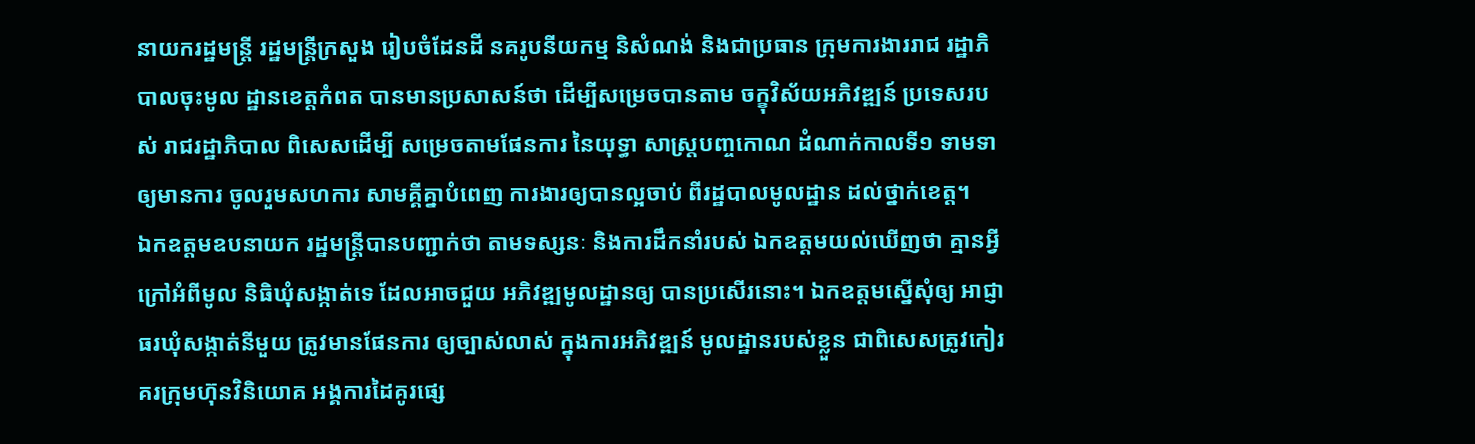នាយករដ្ឋមន្ត្រី រដ្ឋមន្ត្រីក្រសួង រៀបចំដែនដី នគរូបនីយកម្ម និសំណង់ និងជាប្រធាន ក្រុមការងាររាជ រដ្ឋាភិបាលចុះមូល ដ្ឋានខេត្តកំពត បានមានប្រសាសន៍ថា ដើម្បីសម្រេចបានតាម ចក្ខុវិស័យអភិវឌ្ឍន៍ ប្រទេសរបស់ រាជរដ្ឋាភិបាល ពិសេសដើម្បី សម្រេចតាមផែនការ នៃយុទ្ធា សាស្ត្របញ្ចកោណ ដំណាក់កាលទី១ ទាមទាឲ្យមានការ ចូលរួមសហការ សាមគ្គីគ្នាបំពេញ ការងារឲ្យបានល្អចាប់ ពីរដ្ឋបាលមូលដ្ឋាន ដល់ថ្នាក់ខេត្ត។
ឯកឧត្តមឧបនាយក រដ្ឋមន្ត្រីបានបញ្ជាក់ថា តាមទស្សនៈ និងការដឹកនាំរបស់ ឯកឧត្តមយល់ឃើញថា គ្មានអ្វីក្រៅអំពីមូល និធិឃុំសង្កាត់ទេ ដែលអាចជួយ អភិវឌ្ឍមូលដ្ឋានឲ្យ បានប្រសើរនោះ។ ឯកឧត្តមស្នើសុំឲ្យ អាជ្ញាធរឃុំសង្កាត់នីមួយ ត្រូវមានផែនការ ឲ្យច្បាស់លាស់ ក្នុងការអភិវឌ្ឍន៍ មូលដ្ឋានរបស់ខ្លួន ជាពិសេសត្រូវកៀរគរក្រុមហ៊ុនវិនិយោគ អង្គការដៃគូរផ្សេ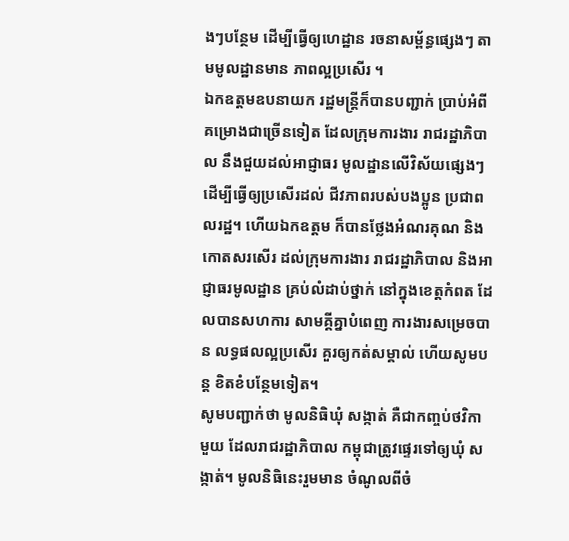ងៗបន្ថែម ដើម្បីធ្វើឲ្យហេដ្ឋាន រចនាសម្ព័ន្ធផ្សេងៗ តាមមូលដ្ឋានមាន ភាពល្អប្រសើរ ។
ឯកឧត្តមឧបនាយក រដ្ឋមន្ត្រីក៏បានបញ្ជាក់ ប្រាប់អំពីគម្រោងជាច្រើនទៀត ដែលក្រុមការងារ រាជរដ្ឋាភិបាល នឹងជួយដល់អាជ្ញាធរ មូលដ្ឋានលើវិស័យផ្សេងៗ ដើម្បីធ្វើឲ្យប្រសើរដល់ ជីវភាពរបស់បងប្អូន ប្រជាពលរដ្ឋ។ ហើយឯកឧត្តម ក៏បានថ្លែងអំណរគុណ និងកោតសរសើរ ដល់ក្រុមការងារ រាជរដ្ឋាភិបាល និងអាជ្ញាធរមូលដ្ឋាន គ្រប់លំដាប់ថ្នាក់ នៅក្នុងខេត្តកំពត ដែលបានសហការ សាមគ្គីគ្នាបំពេញ ការងារសម្រេចបាន លទ្ធផលល្អប្រសើរ គួរឲ្យកត់សម្គាល់ ហើយសូមបន្ត ខិតខំបន្ថែមទៀត។
សូមបញ្ជាក់ថា មូលនិធិឃុំ សង្កាត់ គឺជាកញ្ចប់ថវិកាមួយ ដែលរាជរដ្ឋាភិបាល កម្ពុជាត្រូវផ្ទេរទៅឲ្យឃុំ សង្កាត់។ មូលនិធិនេះរួមមាន ចំណូលពីចំ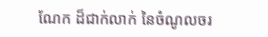ណែក ដ៏ជាក់លាក់ នៃចំណូលចរ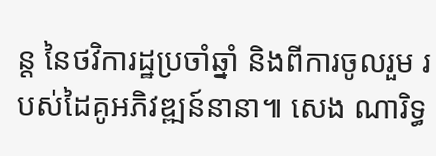ន្ត នៃថវិការដ្ឋប្រចាំឆ្នាំ និងពីការចូលរួម របស់ដៃគូអភិវឌ្ឍន៍នានា៕ សេង ណារិទ្ធ